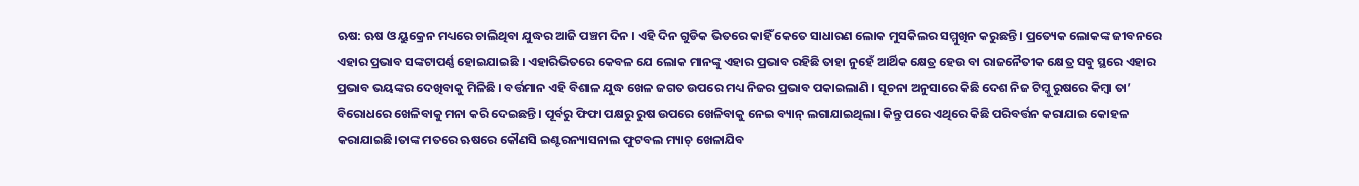ଋଷ: ଋଷ ଓ ୟୁକ୍ରେନ ମଧ୍ୟରେ ଚାଲିଥିବା ଯୁଦ୍ଧର ଆଜି ପଞ୍ଚମ ଦିନ । ଏହି ଦିନ ଗୁଡିକ ଭିତରେ କାହିଁ କେତେ ସାଧାରଣ ଲୋକ ମୁସକିଲର ସମ୍ମୁଖିନ କରୁଛନ୍ତି । ପ୍ରତ୍ୟେକ ଲୋକଙ୍କ ଜୀବନରେ ଏହାର ପ୍ରଭାବ ସଙ୍କଟାପର୍ଣ୍ଣ ହୋଇଯାଇଛି । ଏହାରିଭିତରେ କେବଳ ଯେ ଲୋକ ମାନଙ୍କୁ ଏହାର ପ୍ରଭାବ ରହିଛି ତାହା ନୁହେଁ ଆର୍ଥିକ କ୍ଷେତ୍ର ହେଉ ବା ରାଜନୈତୀକ କ୍ଷେତ୍ର ସବୁ ସ୍ଥରେ ଏହାର ପ୍ରଭାବ ଭୟଙ୍କର ଦେଖିବାକୁ ମିଳିଛି । ବର୍ତ୍ତମାନ ଏହି ବିଶାଳ ଯୁଦ୍ଧ ଖେଳ ଜଗତ ଉପରେ ମଧ୍ୟ ନିଜର ପ୍ରଭାବ ପକାଇଲାଣି । ସୂଚନା ଅନୁସାରେ କିଛି ଦେଶ ନିଜ ଟିମ୍କୁ ରୁଷରେ କିମ୍ବା ତା’ ବିରୋଧରେ ଖେଳିବାକୁ ମନା କରି ଦେଇଛନ୍ତି। ପୂର୍ବରୁ ଫିଫା ପକ୍ଷରୁ ରୁଷ ଉପରେ ଖେଳିବାକୁ ନେଇ ବ୍ୟାନ୍ ଲଗାଯାଇଥିଲା। କିନ୍ତୁ ପରେ ଏଥିରେ କିଛି ପରିବର୍ତ୍ତନ କରାଯାଇ କୋହଳ କରାଯାଇଛି।ତାଙ୍କ ମତରେ ଋଷରେ କୌଣସି ଇଣ୍ଟରନ୍ୟାସନାଲ ଫୁଟବଲ ମ୍ୟାଚ୍ ଖେଳାଯିବ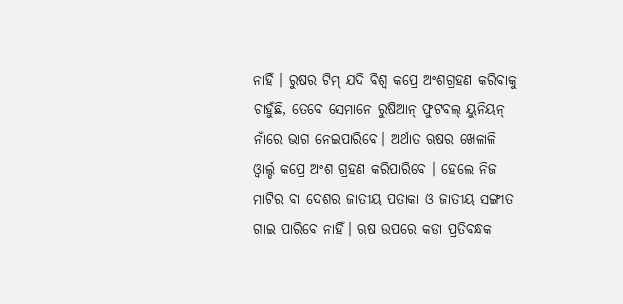ନାହିଁ । ରୁଷର ଟିମ୍ ଯଦି ବିଶ୍ୱ କପ୍ରେ ଅଂଶଗ୍ରହଣ କରିବାକୁ ଚାହୁଁଛି, ତେବେ ସେମାନେ ରୁଷିଆନ୍ ଫୁଟବଲ୍ ୟୁନିୟନ୍ ନାଁରେ ଭାଗ ନେଇପାରିବେ। ଅର୍ଥାତ ଋଷର ଖେଳାଳି ଓ୍ଵାର୍ଲ୍ଡ କପ୍ରେ ଅଂଶ ଗ୍ରହଣ କରିପାରିବେ । ହେଲେ ନିଜ ମାଟିର ବା ଦେଶର ଜାତୀୟ ପତାକା ଓ ଜାତୀୟ ସଙ୍ଗୀତ ଗାଇ ପାରିବେ ନାହିଁ। ଋଷ ଉପରେ କଡା ପ୍ରତିବନ୍ଧକ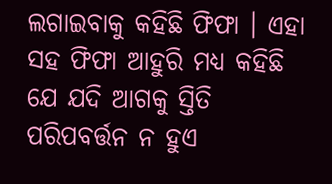ଲଗାଇବାକୁ କହିଛି ଫିଫା । ଏହା ସହ ଫିଫା ଆହୁରି ମଧ୍ୟ କହିଛି ଯେ ଯଦି ଆଗକୁ ସ୍ତିତି ପରିପବର୍ତ୍ତନ ନ ହୁଏ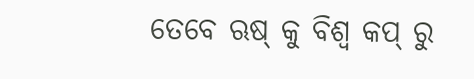ତେବେ ଋଷ୍ କୁ ବିଶ୍ୱ କପ୍ ରୁ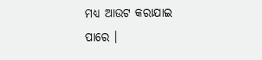ମଧ୍ୟ ଆଉଟ କରାଯାଇ ପାରେ ।